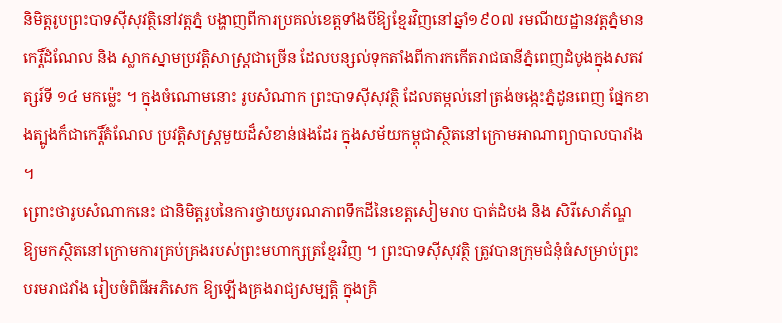និមិត្តរូបព្រះបាទស៊ីសុវត្ថិនៅវត្តភ្នំ បង្ហាញពីការប្រគល់ខេត្តទាំងបីឱ្យខ្មែរវិញនៅឆ្នាំ១៩០៧ រមណីយដ្ឋានវត្តភ្នំមានកេរ្តិ៍ដំណែល និង ស្លាកស្នាមប្រវត្ដិសាស្ដ្រជាច្រើន ដែលបន្សល់ទុកតាំងពីការកកើតរាជធានីភ្នំពេញដំបូងក្នុងសតវត្សរ៍ទី ១៤ មកម្ល៉េះ ។ ក្នុងចំណោមនោះ រូបសំណាក ព្រះបាទស៊ីសុវត្ថិ ដែលតម្កល់នៅត្រង់ចង្កេះភ្នំដូនពេញ ផ្នែកខាងត្បូងក៏ជាកេរ្តិ៍តំណែល ប្រវត្តិសស្ដ្រមួយដ៏សំខាន់ផងដែរ ក្នុងសម័យកម្ពុជាស្ថិតនៅក្រោមអាណាព្យាបាលបារាំង ។
ព្រោះថារូបសំណាកនេះ ជានិមិត្តរូបនៃការថ្វាយបូរណភាពទឹកដីនៃខេត្តសៀមរាប បាត់ដំបង និង សិរីសោភ័ណ្ឌ ឱ្យមកស្ថិតនៅក្រោមការគ្រប់គ្រងរបស់ព្រះមហាក្សត្រខ្មែរវិញ ។ ព្រះបាទស៊ីសុវត្ថិ ត្រូវបានក្រុមជំនុំធំសម្រាប់ព្រះបរមរាជវាំង រៀបចំពិធីអភិសេក ឱ្យឡើងគ្រងរាជ្យសម្បត្តិ ក្នុងគ្រិ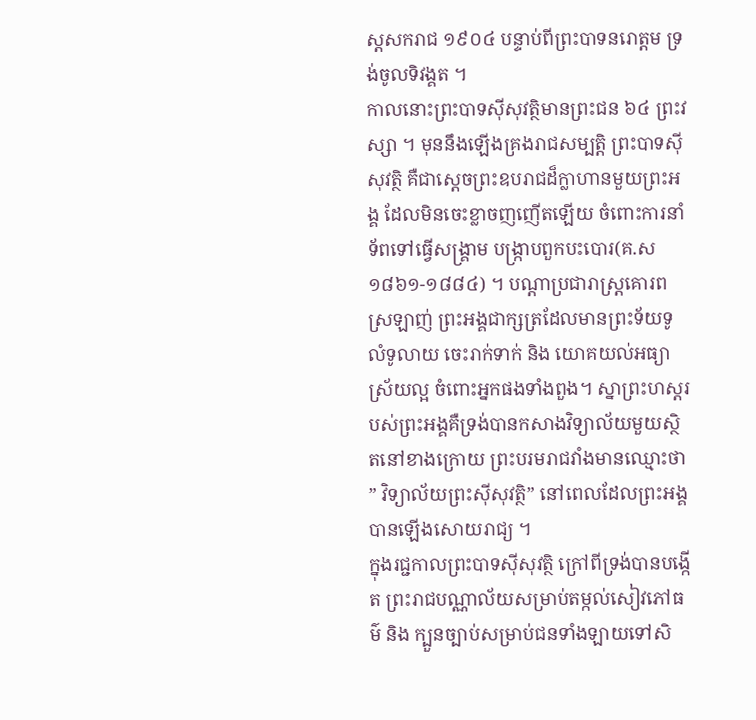ស្តសករាជ ១៩០៤ បន្ទាប់ពីព្រះបាទនរោត្តម ទ្រង់ចូលទិវង្គត ។
កាលនោះព្រះបាទស៊ីសុវត្ថិមានព្រះជន ៦៤ ព្រះវស្សា ។ មុននឹងឡើងគ្រងរាជសម្បត្តិ ព្រះបាទស៊ីសុវត្ថិ គឺជាស្ដេចព្រះឧបរាជដ៏ក្លាហានមួយព្រះអង្គ ដែលមិនចេះខ្លាចញញើតឡើយ ចំពោះការនាំទ័ពទៅធ្វើសង្គ្រាម បង្ក្រាបពួកបះបោរ(គ.ស១៨៦១-១៨៨៤) ។ បណ្តាប្រជារាស្ដ្រគោរពស្រឡាញ់ ព្រះអង្គជាក្សត្រដែលមានព្រះទ័យទូលំទូលាយ ចេះរាក់ទាក់ និង យោគយល់អធ្យាស្រ័យល្អ ចំពោះអ្នកផងទាំងពួង។ ស្នាព្រះហស្តរបស់ព្រះអង្គគឺទ្រង់បានកសាងវិទ្យាល័យមួយស្ថិតនៅខាងក្រោយ ព្រះបរមរាជវាំងមានឈ្មោះថា ” វិទ្យាល័យព្រះស៊ីសុវត្ថិ” នៅពេលដែលព្រះអង្គបានឡើងសោយរាជ្យ ។
ក្នុងរជ្ជកាលព្រះបាទស៊ីសុវត្ថិ ក្រៅពីទ្រង់បានបង្កើត ព្រះរាជបណ្ណាល័យសម្រាប់តម្កល់សៀវភៅធម៌ និង ក្បួនច្បាប់សម្រាប់ជនទាំងឡាយទៅសិ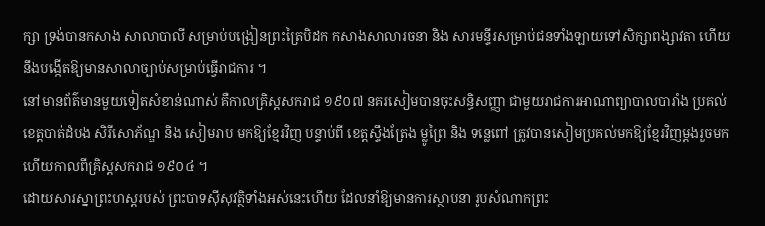ក្សា ទ្រង់បានកសាង សាលាបាលី សម្រាប់បង្រៀនព្រះត្រៃបិដក កសាងសាលារចនា និង សារមន្ទីរសម្រាប់ជនទាំងឡាយទៅសិក្សាពង្សាវតា ហើយនឹងបង្កើតឱ្យមានសាលាច្បាប់សម្រាប់ធ្វើរាជការ ។
នៅមានព័ត៌មានមួយទៀតសំខាន់ណាស់ គឺកាលគ្រិស្តសករាជ ១៩០៧ នគរសៀមបានចុះសន្ធិសញ្ញា ជាមួយរាជការអាណាព្យាបាលបារាំង ប្រគល់ ខេត្តបាត់ដំបង សិរីសោភ័ណ្ឌ និង សៀមរាប មកឱ្យខ្មែរវិញ បន្ទាប់ពី ខេត្តស្ទឹងត្រែង ម្លូព្រៃ និង ទន្លេពៅ ត្រូវបានសៀមប្រគល់មកឱ្យខ្មែរវិញម្តងរួចមកហើយកាលពីគ្រិស្តសករាជ ១៩០៤ ។
ដោយសារស្នាព្រះហស្តរបស់ ព្រះបាទស៊ីសុវត្ថិទាំងអស់នេះហើយ ដែលនាំឱ្យមានការស្ថាបនា រូបសំណាកព្រះ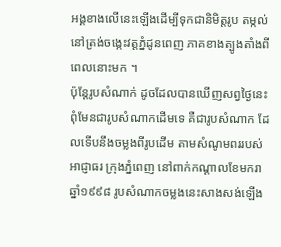អង្គខាងលើនេះឡើងដើម្បីទុកជានិមិត្តរូប តម្កល់នៅត្រង់ចង្កេះវត្តភ្នំដូនពេញ ភាគខាងត្បូងតាំងពីពេលនោះមក ។
ប៉ុន្តែរូបសំណាក់ ដូចដែលបានឃើញសព្វថ្ងៃនេះ ពុំមែនជារូបសំណាកដើមទេ គឺជារូបសំណាក ដែលទើបនឹងចម្លងពីរូបដើម តាមសំណូមពររបស់អាជ្ញាធរ ក្រុងភ្នំពេញ នៅពាក់កណ្តាលខែមករា ឆ្នាំ១៩៩៨ រូបសំណាកចម្លងនេះសាងសង់ឡើង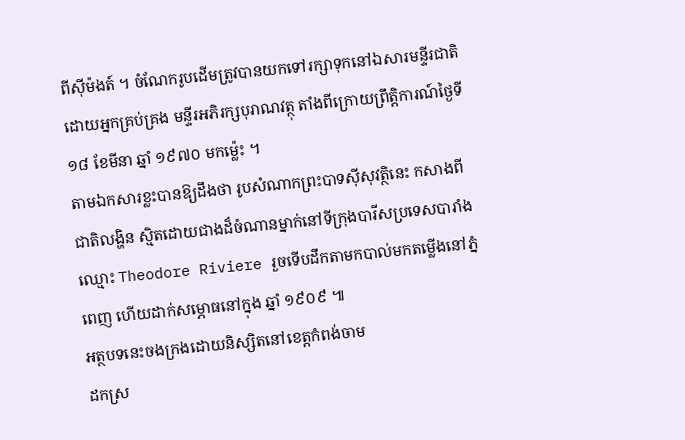ពីស៊ីម៉ងត៍ ។ ចំណែករូបដើមត្រូវបានយកទៅរក្សាទុកនៅឯសារមន្ទីរជាតិ ដោយអ្នកគ្រប់គ្រង មន្ទីរអភិរក្សបុរាណវត្ថុ តាំងពីក្រោយព្រឹត្តិការណ៍ថៃ្ងទី ១៨ ខែមីនា ឆ្នាំ ១៩៧០ មកម្ល៉េះ ។
តាមឯកសារខ្លះបានឱ្យដឹងថា រូបសំណាកព្រះបាទស៊ីសុវត្ថិនេះ កសាងពីជាតិលង្ហិន ស្មិតដោយជាងដ៏ចំណានម្នាក់នៅទីក្រុងបារីសប្រទេសបារាំងឈ្មោះ Theodore Riviere រួចទើបដឹកតាមកបាល់មកតម្លើងនៅភ្នំពេញ ហើយដាក់សម្ភោធនៅក្នុង ឆ្នាំ ១៩០៩ ៕
អត្ថបទនេះចងក្រងដោយនិស្សិតនៅខេត្តកំពង់ចាម
ដកស្រ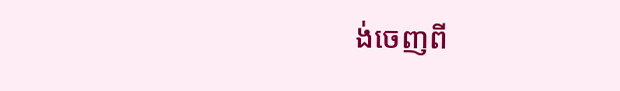ង់ចេញពី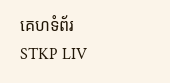គេហទំព័រ STKP LIV